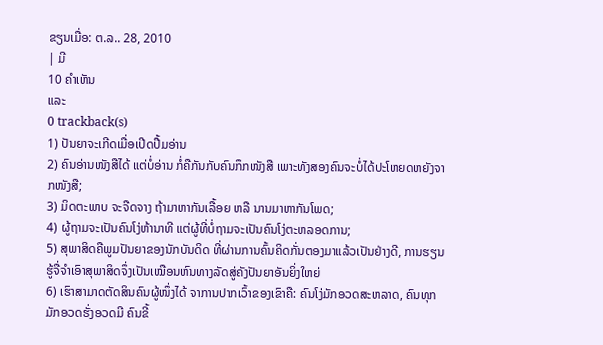ຂຽນເມື່ອ: ຕ.ລ.. 28, 2010
| ມີ
10 ຄຳເຫັນ
ແລະ
0 trackback(s)
1) ປັນຍາຈະເກີດເມື່ອເປີດປື້ມອ່ານ
2) ຄົນອ່ານໜັງສືໄດ້ ແຕ່ບໍ່ອ່ານ ກໍ່ຄືກັນກັບຄົນກຶກໜັງສື ເພາະທັງສອງຄົນຈະບໍ່ໄດ້ປະໂຫຍດຫຍັງຈາກໜັງສື;
3) ມິດຕະພາບ ຈະຈືດຈາງ ຖ້າມາຫາກັນເລື້ອຍ ຫລື ນານມາຫາກັນໂພດ;
4) ຜູ້ຖາມຈະເປັນຄົນໂງ່ຫ້ານາທີ ແຕ່ຜູ້ທີ່ບໍ່ຖາມຈະເປັນຄົນໂງ່ຕະຫລອດການ;
5) ສຸພາສິດຄືພູມປັນຍາຂອງນັກບັນດິດ ທີ່ຜ່ານການຄົ້ນຄິດກັ່ນຕອງມາແລ້ວເປັນຢ່າງດີ, ການຮຽນຮູ້ຈື່ຈຳເອົາສຸພາສິດຈຶ່ງເປັນເໝືອນຫົນທາງລັດສູ່ຄັງປັນຍາອັນຍິ່ງໃຫຍ່
6) ເຮົາສາມາດຕັດສິນຄົນຜູ້ໜຶ່ງໄດ້ ຈາການປາກເວົ້າຂອງເຂົາຄື: ຄົນໂງ່ມັກອວດສະຫລາດ, ຄົນທຸກມັກອວດຮັ່ງອວດມີ ຄົນຂີ້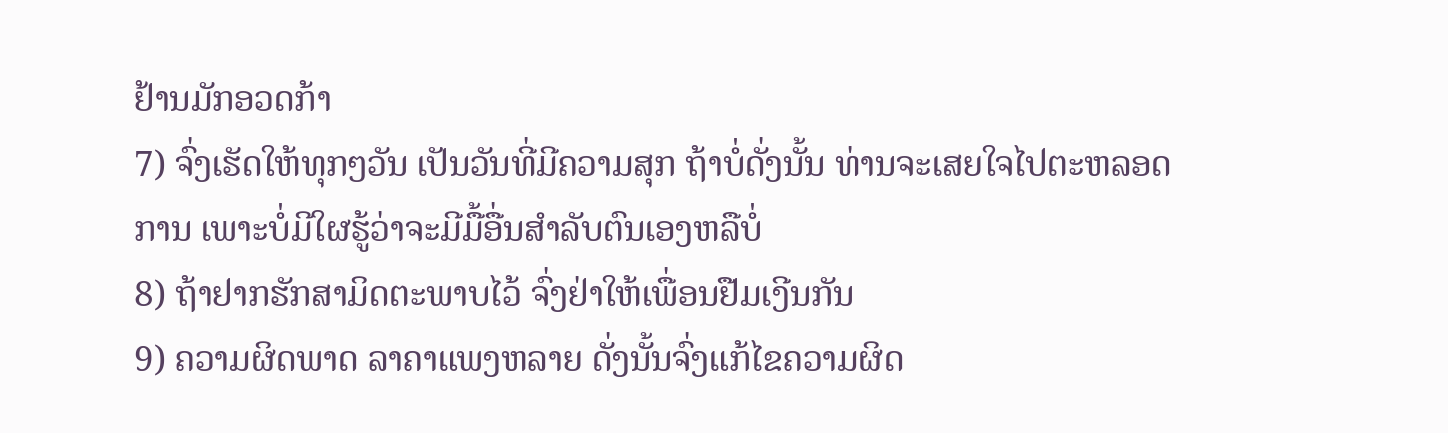ຢ້ານມັກອວດກ້າ
7) ຈົ່ງເຮັດໃຫ້ທຸກໆວັນ ເປັນວັນທີ່ມີຄວາມສຸກ ຖ້າບໍ່ດັ່ງນັ້ນ ທ່ານຈະເສຍໃຈໄປຕະຫລອດການ ເພາະບໍ່ມີໃຜຮູ້ວ່າຈະມີມື້ອື່ນສຳລັບຕົນເອງຫລືບໍ່
8) ຖ້າຢາກຮັກສາມິດຕະພາບໄວ້ ຈົ່ງຢ່າໃຫ້ເພື່ອນຢືມເງີນກັນ
9) ຄວາມຜິດພາດ ລາຄາແພງຫລາຍ ດັ່ງນັ້ນຈົ່ງແກ້ໄຂຄວາມຜິດ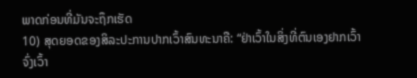ພາດກ່ອນທີ່ມັນຈະຖຶກເຮັດ
10) ສຸດຍອດຂອງສິລະປະການປາກເວົ້າສົນທະນາຄື: “ຢ່າເວົ້າໃນສິ່ງທີ່ຕົນເອງຢາກເວົ້າ ຈົ່ງເວົ້າ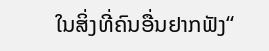ໃນສິ່ງທີ່ຄົນອື່ນຢາກຟັງ“